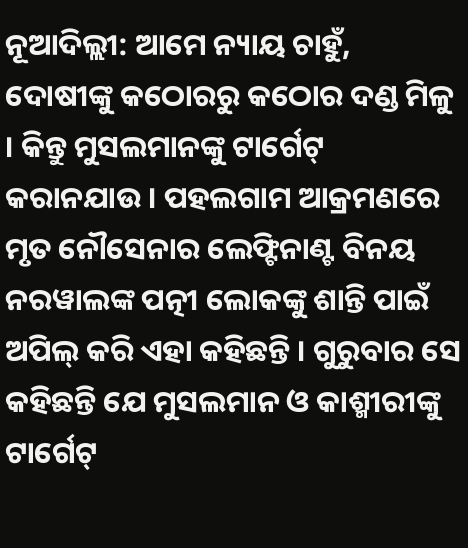ନୂଆଦିଲ୍ଲୀ: ଆମେ ନ୍ୟାୟ ଚାହୁଁ, ଦୋଷୀଙ୍କୁ କଠୋରରୁ କଠୋର ଦଣ୍ଡ ମିଳୁ । କିନ୍ତୁ ମୁସଲମାନଙ୍କୁ ଟାର୍ଗେଟ୍ କରାନଯାଉ । ପହଲଗାମ ଆକ୍ରମଣରେ ମୃତ ନୌସେନାର ଲେଫ୍ଟିନାଣ୍ଟ ବିନୟ ନରୱାଲଙ୍କ ପତ୍ନୀ ଲୋକଙ୍କୁ ଶାନ୍ତି ପାଇଁ ଅପିଲ୍ କରି ଏହା କହିଛନ୍ତି । ଗୁରୁବାର ସେ କହିଛନ୍ତି ଯେ ମୁସଲମାନ ଓ କାଶ୍ମୀରୀଙ୍କୁ ଟାର୍ଗେଟ୍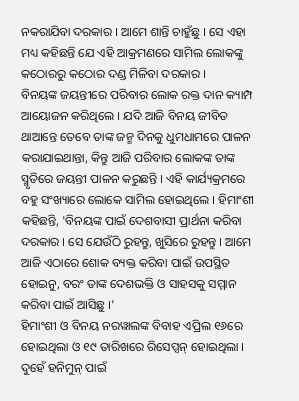ନକରାଯିବା ଦରକାର । ଆମେ ଶାନ୍ତି ଚାହୁଁଛୁ । ସେ ଏହା ମଧ୍ୟ କହିଛନ୍ତି ଯେ ଏହି ଆକ୍ରମଣରେ ସାମିଲ ଲୋକଙ୍କୁ କଠୋରରୁ କଠୋର ଦଣ୍ଡ ମିଳିବା ଦରକାର ।
ବିନୟଙ୍କ ଜୟନ୍ତୀରେ ପରିବାର ଲୋକ ରକ୍ତ ଦାନ କ୍ୟାମ୍ପ ଆୟୋଜନ କରିଥିଲେ । ଯଦି ଆଜି ବିନୟ ଜୀବିତ ଥାଆନ୍ତେ ତେବେ ତାଙ୍କ ଜନ୍ମ ଦିନକୁ ଧୁମଧାମରେ ପାଳନ କରାଯାଇଥାନ୍ତା, କିନ୍ତୁ ଆଜି ପରିବାର ଲୋକଙ୍କ ତାଙ୍କ ସ୍ମୃତିରେ ଜୟନ୍ତୀ ପାଳନ କରୁଛନ୍ତି । ଏହି କାର୍ଯ୍ୟକ୍ରମରେ ବହୁ ସଂଖ୍ୟାରେ ଲୋକେ ସାମିଲ ହୋଇଥିଲେ । ହିମାଂଶୀ କହିଛନ୍ତି, 'ବିନୟଙ୍କ ପାଇଁ ଦେଶବାସୀ ପ୍ରାର୍ଥନା କରିବା ଦରକାର । ସେ ଯେଉଁଠି ରୁହନ୍ତୁ, ଖୁସିରେ ରୁହନ୍ତୁ । ଆମେ ଆଜି ଏଠାରେ ଶୋକ ବ୍ୟକ୍ତ କରିବା ପାଇଁ ଉପସ୍ଥିତ ହୋଇନୁ, ବରଂ ତାଙ୍କ ଦେଶଭକ୍ତି ଓ ସାହସକୁ ସମ୍ମାନ କରିବା ପାଇଁ ଆସିଛୁ ।'
ହିମାଂଶୀ ଓ ବିନୟ ନରୱାଲଙ୍କ ବିବାହ ଏପ୍ରିଲ ୧୬ରେ ହୋଇଥିଲା ଓ ୧୯ ତାରିଖରେ ରିସେପ୍ସନ୍ ହୋଇଥିଲା । ଦୁହେଁ ହନିମୁନ୍ ପାଇଁ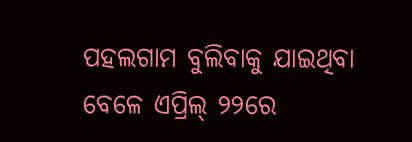ପହଲଗାମ ବୁଲିବାକୁ ଯାଇଥିବା ବେଳେ ଏପ୍ରିଲ୍ ୨୨ରେ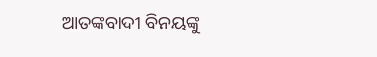ଆତଙ୍କବାଦୀ ବିନୟଙ୍କୁ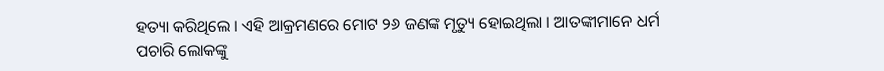ହତ୍ୟା କରିଥିଲେ । ଏହି ଆକ୍ରମଣରେ ମୋଟ ୨୬ ଜଣଙ୍କ ମୃତ୍ୟୁ ହୋଇଥିଲା । ଆତଙ୍କୀମାନେ ଧର୍ମ ପଚାରି ଲୋକଙ୍କୁ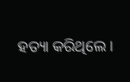ହତ୍ୟା କରିଥିଲେ ।